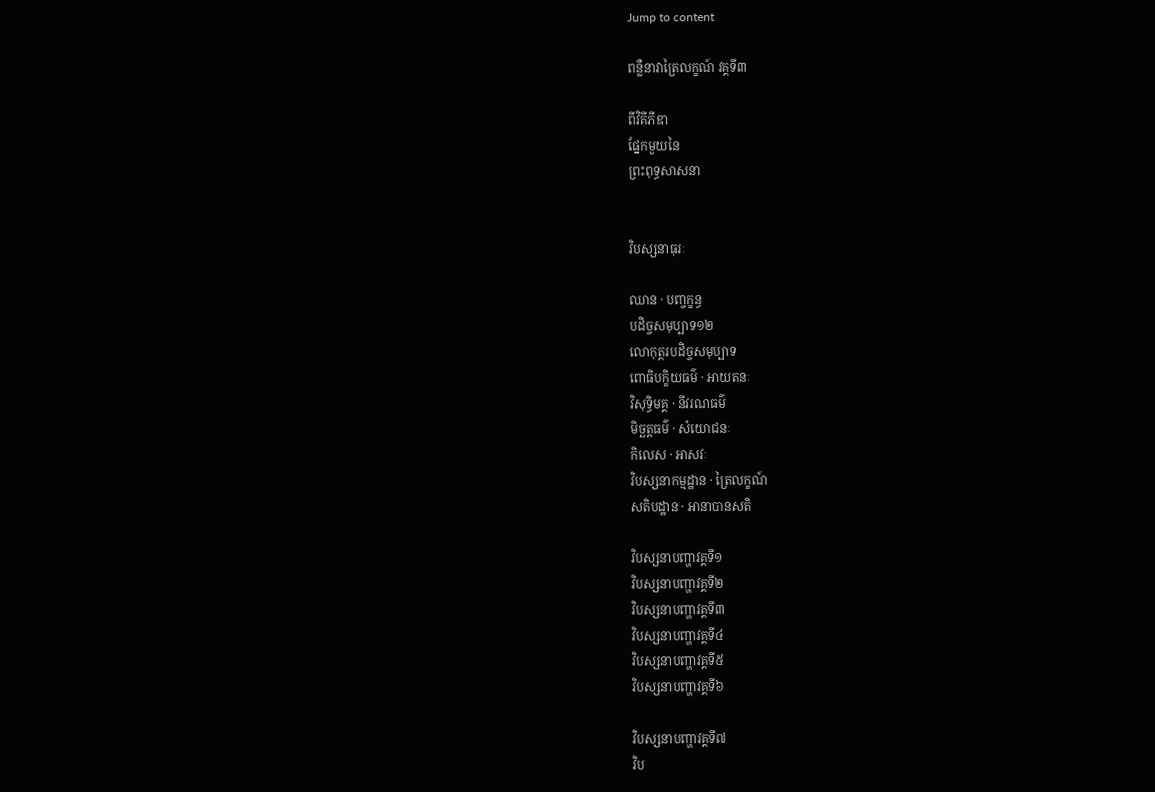Jump to content

ពន្លឺនាវាត្រៃលក្ខណ៍ វគ្គទី៣

ពីវិគីភីឌា
ផ្នែកមួយនៃ
ព្រះពុទ្ធសាសនា


វិបស្សនាធុរៈ

ឈាន · បញ្ចក្ខន្ធ
បដិច្ចសមុប្បាទ១២
លោកុត្តរបដិច្ចសមុប្បាទ
ពោធិបក្ខិយធម៌ · អាយតនៈ
វិសុទ្ធិមគ្គ · នីវរណធម៌
មិច្ឆត្តធម៌ · សំយោជនៈ
កិលេស · អាសវៈ
វិបស្សនាកម្មដ្ឋាន · ត្រៃលក្ខណ៍
សតិបដ្ឋាន · អានាបានសតិ

វិបស្សនាបញ្ហាវគ្គទី១
វិបស្សនាបញ្ហាវគ្គទី២
វិបស្សនាបញ្ហាវគ្គទី៣
វិបស្សនាបញ្ហាវគ្គទី៤
វិបស្សនាបញ្ហាវគ្គទី៥
វិបស្សនាបញ្ហាវគ្គទី៦

វិបស្សនាបញ្ហាវគ្គទី៧
វិប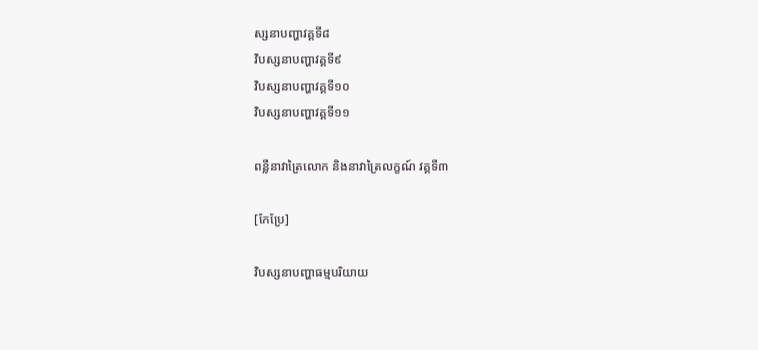ស្សនាបញ្ហាវគ្គទី៨
វិបស្សនាបញ្ហាវគ្គទី៩
វិបស្សនាបញ្ហាវគ្គទី១០
វិបស្សនាបញ្ហាវគ្គទី១១

ពន្លឺនាវាត្រៃលោក និងនាវាត្រៃលក្ខណ៍ វគ្គទី៣

[កែប្រែ]

វិបស្សនាបញ្ហាធម្មបរិយាយ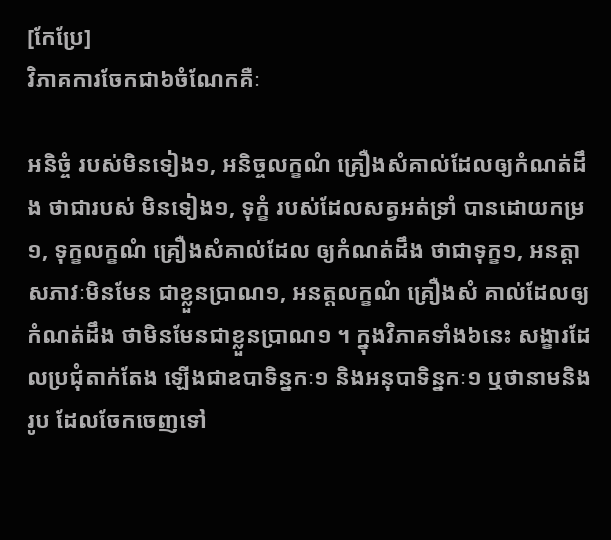[កែប្រែ]
វិភាគការចែកជា៦ចំណែកគឺៈ

អនិច្ចំ របស់មិនទៀង១, អនិច្ចលក្ខណំ គ្រឿងសំគាល់ដែលឲ្យកំណត់ដឹង ថាជារបស់ មិនទៀង១, ទុក្ខំ របស់ដែលសត្វអត់ទ្រាំ បានដោយកម្រ១, ទុក្ខលក្ខណំ គ្រឿងសំគាល់ដែល ឲ្យកំណត់ដឹង ថាជាទុក្ខ១, អនត្តា សភាវៈមិនមែន ជាខ្លួនប្រាណ១, អនត្តលក្ខណំ គ្រឿងសំ គាល់ដែលឲ្យកំណត់ដឹង ថាមិនមែនជាខ្លួនប្រាណ១ ។ ក្នុងវិភាគទាំង៦នេះ សង្ខារដែលប្រជុំតាក់តែង ឡើងជាឧបាទិន្នកៈ១ និងអនុបាទិន្នកៈ១ ឬថានាមនិងរូប ដែលចែកចេញទៅ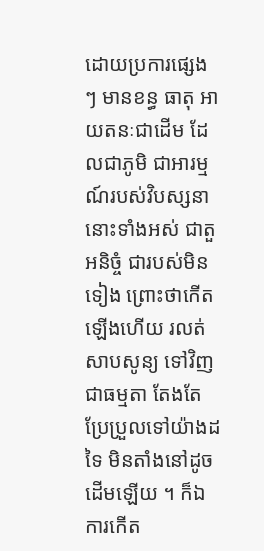ដោយប្រការផ្សេង ៗ មានខន្ធ ធាតុ អាយតនៈជាដើម ដែលជាភូមិ ជាអារម្មណ៍របស់វិបស្សនានោះទាំងអស់ ជាតួអនិច្ចំ ជារបស់មិនទៀង ព្រោះថាកើតឡើងហើយ រលត់សាបសូន្យ ទៅវិញជាធម្មតា តែងតែប្រែប្រួលទៅយ៉ាងដទៃ មិនតាំងនៅដូចដើមឡើយ ។ ក៏ឯការកើត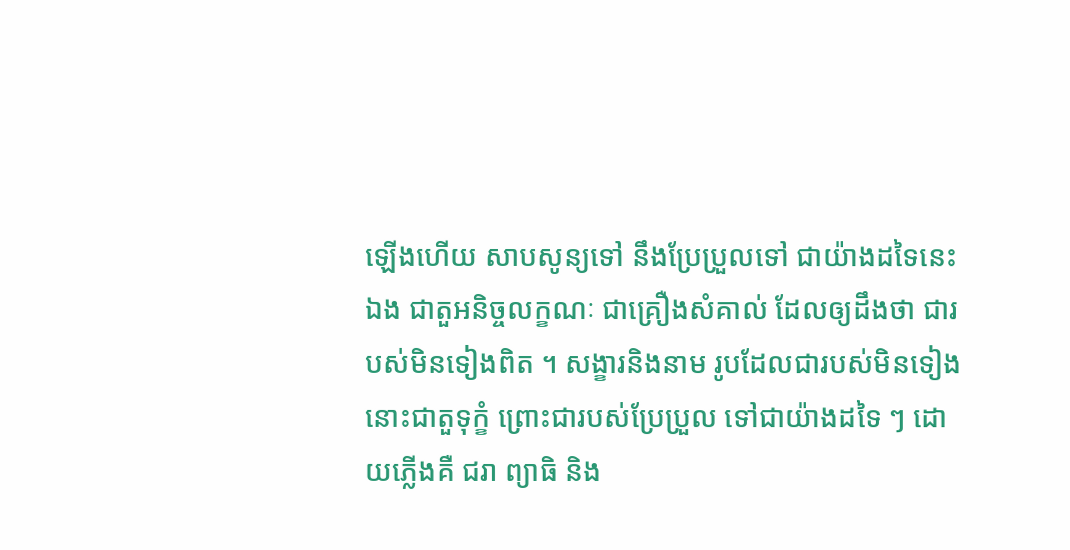ឡើងហើយ សាបសូន្យទៅ នឹងប្រែប្រួលទៅ ជាយ៉ាងដទៃនេះឯង ជាតួអនិច្ចលក្ខណៈ ជាគ្រឿងសំគាល់ ដែលឲ្យដឹងថា ជារបស់មិនទៀងពិត ។ សង្ខារនិងនាម រូបដែលជារបស់មិនទៀង នោះជាតួទុក្ខំ ព្រោះជារបស់ប្រែប្រួល ទៅជាយ៉ាងដទៃ ៗ ដោយភ្លើងគឺ ជរា ព្យាធិ និង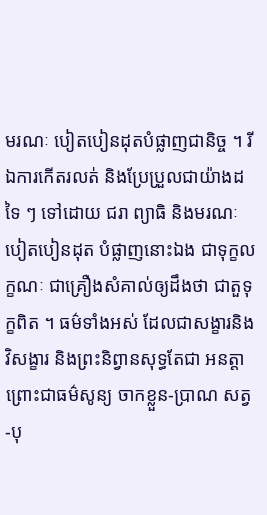មរណៈ បៀតបៀនដុតបំផ្លាញជានិច្ច ។ រីឯការកើតរលត់ និងប្រែប្រួលជាយ៉ាងដទៃ ៗ ទៅដោយ ជរា ព្យាធិ និងមរណៈ បៀតបៀនដុត បំផ្លាញនោះឯង ជាទុក្ខលក្ខណៈ ជាគ្រឿងសំគាល់ឲ្យដឹងថា ជាតួទុក្ខពិត ។ ធម៌ទាំងអស់ ដែលជាសង្ខារនិងវិសង្ខារ និងព្រះនិព្វានសុទ្ធតែជា អនត្តា ព្រោះជាធម៌សូន្យ ចាកខ្លួន-ប្រាណ សត្វ-បុ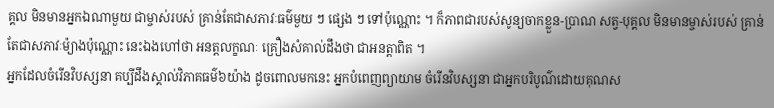គ្គល មិនមានអ្នកឯណាមួយ ជាម្ចាស់របស់ គ្រាន់តែជាសភាវៈធម៌មួយ ៗ ផ្សេង ៗ ទៅប៉ុណ្ណោះ ។ ក៏ភាពជារបស់សូន្យចាកខ្លួន-ប្រាណ សត្វ-បុគ្គល មិនមានម្ចាស់របស់ គ្រាន់តែជាសភាវៈម៉្យាងប៉ុណ្ណោះ នេះឯងហៅថា អនត្តលក្ខណៈ គ្រឿងសំគាល់ដឹងថា ជាអនត្តាពិត ។
អ្នកដែលចំរើនវិបស្សនា គប្បីដឹងស្គាល់វិភាគធម៌៦យ៉ាង ដូចពោលមកនេះ អ្នកបំពេញព្យាយាម ចំរើនវិបស្សនា ជាអ្នកបរិបូណ៌ដោយគុណស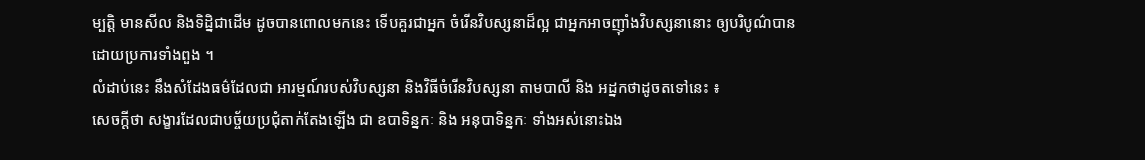ម្បត្តិ មានសីល និងទិដ្និជាដើម ដូចបានពោលមកនេះ ទើបគួរជាអ្នក ចំរើនវិបស្សនាដ៏ល្អ ជាអ្នកអាចញ៉ាំងវិបស្សនានោះ ឲ្យបរិបូណ៌បាន ដោយប្រការទាំងពួង ។
លំដាប់នេះ នឹងសំដែងធម៌ដែលជា អារម្មណ៍របស់វិបស្សនា និងវិធីចំរើនវិបស្សនា តាមបាលី និង អដ្នកថាដូចតទៅនេះ ៖
សេចក្តីថា សង្ខារដែលជាបច្ច័យប្រជុំតាក់តែងឡើង ជា ឧបាទិន្នកៈ និង អនុបាទិន្នកៈ ទាំងអស់នោះឯង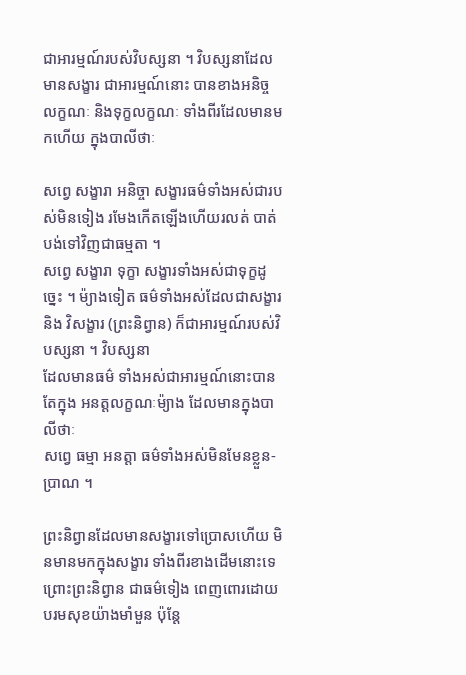ជាអារម្មណ៍របស់វិបស្សនា ។ វិបស្សនាដែលមានសង្ខារ ជាអារម្មណ៍នោះ បានខាងអនិច្ចលក្ខណៈ និងទុក្ខលក្ខណៈ ទាំងពីរដែលមានមកហើយ ក្នុងបាលីថាៈ

សព្វេ សង្ខារា អនិច្ចា សង្ខារធម៌ទាំងអស់ជារបស់មិនទៀង រមែងកើតឡើងហើយរលត់ បាត់បង់ទៅវិញជាធម្មតា ។
សព្វេ សង្ខារា ទុក្ខា សង្ខារទាំងអស់ជាទុក្ខដូច្នេះ ។ ម៉្យាងទៀត ធម៌ទាំងអស់ដែលជាសង្ខារ និង វិសង្ខារ (ព្រះនិព្វាន) ក៏ជាអារម្មណ៍របស់វិបស្សនា ។ វិបស្សនា
ដែលមានធម៌ ទាំងអស់ជាអារម្មណ៍នោះបានតែក្នុង អនត្តលក្ខណៈម៉្យាង ដែលមានក្នុងបាលីថាៈ
សព្វេ ធម្មា អនត្តា ធម៌ទាំងអស់មិនមែនខ្លួន-ប្រាណ ។

ព្រះនិព្វានដែលមានសង្ខារទៅប្រោសហើយ មិនមានមកក្នុងសង្ខារ ទាំងពីរខាងដើមនោះទេ ព្រោះព្រះនិព្វាន ជាធម៌ទៀង ពេញពោរដោយ បរមសុខយ៉ាងមាំមួន ប៉ុន្តែ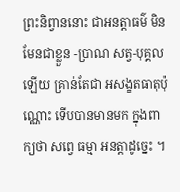ព្រះនិព្វាននោះ ជាអនត្តាធម៌ មិនមែនជាខ្លួន -ប្រាណ សត្វ-បុគ្គលឡើយ គ្រាន់តែជា អសង្ខតធាតុប៉ុណ្ណោះ ទើបបានមានមក ក្នុងពាក្យថា សព្វេ ធម្មា អនត្តាដូច្នេះ ។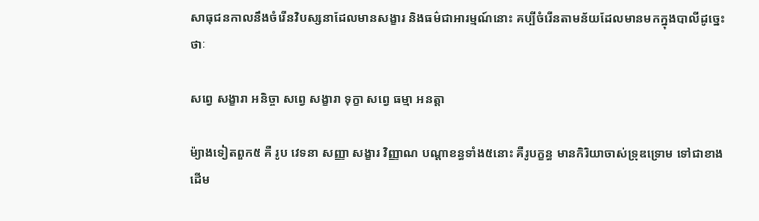សាធុជនកាលនឹងចំរើនវិបស្សនាដែលមានសង្ខារ និងធម៌ជាអារម្មណ៍នោះ គប្បីចំរើនតាមន័យដែលមានមកក្នុងបាលីដូច្នេះថាៈ

សព្វេ សង្ខារា អនិច្ចា សព្វេ សង្ខារា ទុក្ខា សព្វេ ធម្មា អនត្តា

ម៉្យាងទៀតពួក៥ គឺ រូប វេទនា សញ្ញា សង្ខារ វិញ្ញាណ បណ្តាខន្ធទាំង៥នោះ គឺរូបក្ខន្ធ មានកិរិយាចាស់ទ្រុឌទ្រោម ទៅជាខាងដើម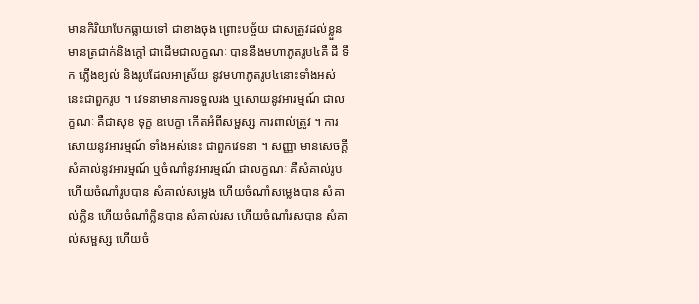មានកិរិយាបែកធ្លាយទៅ ជាខាងចុង ព្រោះបច្ច័យ ជាសត្រូវដល់ខ្លួន មានត្រជាក់និងក្តៅ ជាដើមជាលក្ខណៈ បាននឹងមហាភូតរូប៤គឺ ដី ទឹក ភ្លើងខ្យល់ និងរូបដែលអាស្រ័យ នូវមហាភូតរូប៤នោះទាំងអស់ នេះជាពួករូប ។ វេទនាមានការទទួលរង ឬសោយនូវអារម្មណ៍ ជាលក្ខណៈ គឺជាសុខ ទុក្ខ ឧបេក្ខា កើតអំពីសម្ផស្ស ការពាល់ត្រូវ ។ ការសោយនូវអារម្មណ៍ ទាំងអស់នេះ ជាពួកវេទនា ។ សញ្ញា មានសេចក្តីសំគាល់នូវអារម្មណ៍ ឬចំណាំនូវអារម្មណ៍ ជាលក្ខណៈ គឺសំគាល់រូប ហើយចំណាំរូបបាន សំគាល់សម្លេង ហើយចំណាំសម្លេងបាន សំគាល់ក្លិន ហើយចំណាំក្លិនបាន សំគាល់រស ហើយចំណាំរសបាន សំគាល់សម្ផស្ស ហើយចំ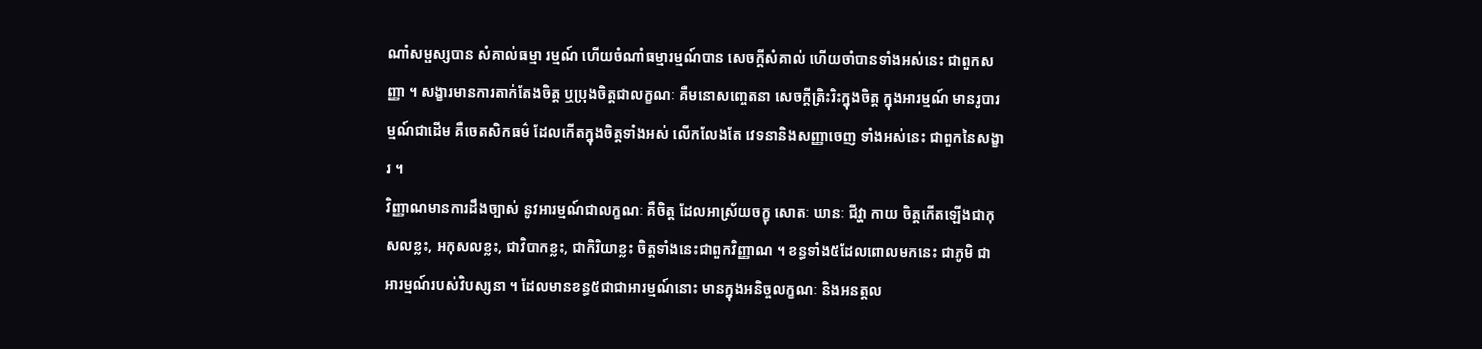ណាំសម្ផស្សបាន សំគាល់ធម្មា រម្មណ៍ ហើយចំណាំធម្មារម្មណ៍បាន សេចក្តីសំគាល់ ហើយចាំបានទាំងអស់នេះ ជាពួកសញ្ញា ។ សង្ខារមានការតាក់តែងចិត្ត ឬប្រុងចិត្តជាលក្ខណៈ គឺមនោសញ្ចេតនា សេចក្តីត្រិះរិះក្នុងចិត្ត ក្នុងអារម្មណ៍ មានរូបារម្មណ៍ជាដើម គឺចេតសិកធម៌ ដែលកើតក្នុងចិត្តទាំងអស់ លើកលែងតែ វេទនានិងសញ្ញាចេញ ទាំងអស់នេះ ជាពួកនៃសង្ខារ ។
វិញ្ញាណមានការដឹងច្បាស់ នូវអារម្មណ៍ជាលក្ខណៈ គឺចិត្ត ដែលអាស្រ័យចក្ខុ សោតៈ ឃានៈ ជីវ្ហា កាយ ចិត្តកើតឡើងជាកុសលខ្លះ, អកុសលខ្លះ, ជាវិបាកខ្លះ, ជាកិរិយាខ្លះ ចិត្តទាំងនេះជាពួកវិញ្ញាណ ។ ខន្ធទាំង៥ដែលពោលមកនេះ ជាភូមិ ជាអារម្មណ៍របស់វិបស្សនា ។ ដែលមានខន្ធ៥ជាជាអារម្មណ៍នោះ មានក្នុងអនិច្ចលក្ខណៈ និងអនត្តល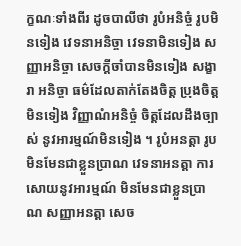ក្ខណៈទាំងពីរ ដូចបាលីថា រូបំអនិច្ចំ រូបមិនទៀង វេទនាអនិច្ចា វេទនាមិនទៀង សញ្ញាអនិច្ចា សេចក្តីចាំបានមិនទៀង សង្ខារា អនិច្ចា ធម៌ដែលតាក់តែងចិត្ត ប្រុងចិត្តមិនទៀង វិញ្ញាណំអនិច្ចំ ចិត្តដែលដឹងច្បាស់ នូវអារម្មណ៍មិនទៀង ។ រូបំអនត្តា រូបមិនមែនជាខ្លួនប្រាណ វេទនាអនត្តា ការសោយនូវអារម្មណ៍ មិនមែនជាខ្លួនប្រាណ សញ្ញាអនត្តា សេច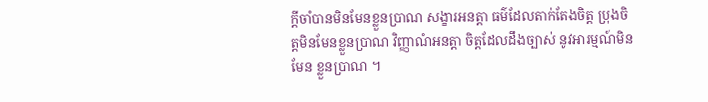ក្តីចាំបានមិនមែនខ្លួនប្រាណ សង្ខារអនត្តា ធម៌ដែលតាក់តែងចិត្ត ប្រុងចិត្តមិនមែនខ្លួនប្រាណ វិញ្ញាណំអនត្តា ចិត្តដែលដឹងច្បាស់ នូវអារម្មណ៍មិនមែន ខ្លួនប្រាណ ។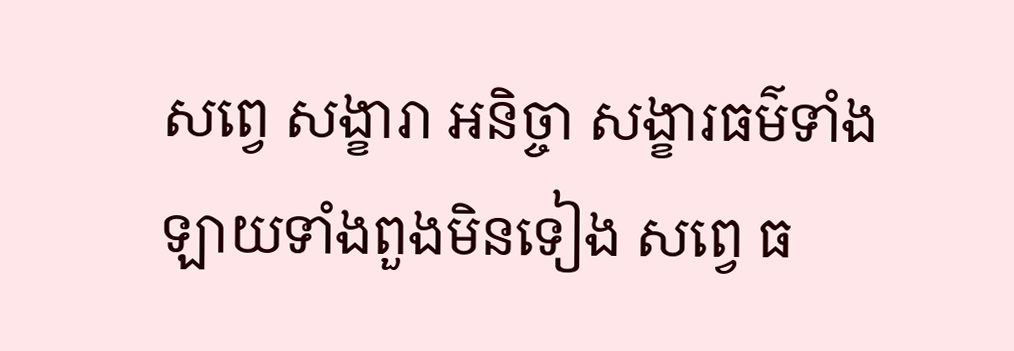សព្វេ សង្ខារា អនិច្ចា សង្ខារធម៌ទាំងឡាយទាំងពួងមិនទៀង សព្វេ ធ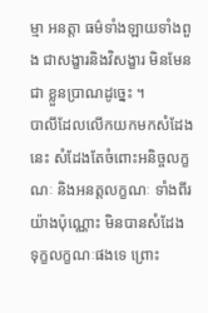ម្មា អនត្តា ធម៌ទាំងឡាយទាំងពួង ជាសង្ខារនិងវិសង្ខារ មិនមែនជា ខ្លួនប្រាណដូច្នេះ ។
បាលីដែលលើកយកមកសំដែងនេះ សំដែងតែចំពោះអនិច្ចលក្ខណៈ និងអនត្តលក្ខណៈ ទាំងពីរយ៉ាងប៉ុណ្ណោះ មិនបានសំដែង ទុក្ខលក្ខណៈផងទេ ព្រោះ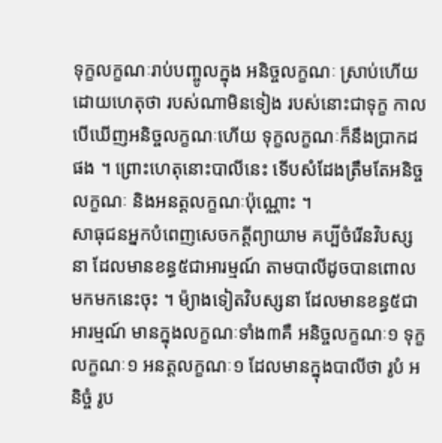ទុក្ខលក្ខណៈរាប់បញ្ចូលក្នុង អនិច្ចលក្ខណៈ ស្រាប់ហើយ ដោយហេតុថា របស់ណាមិនទៀង របស់នោះជាទុក្ខ កាលបើឃើញអនិច្ចលក្ខណៈហើយ ទុក្ខលក្ខណៈក៏នឹងប្រាកដផង ។ ព្រោះហេតុនោះបាលីនេះ ទើបសំដែងត្រឹមតែអនិច្ចលក្ខណៈ និងអនត្តលក្ខណៈប៉ុណ្ណោះ ។
សាធុជនអ្នកបំពេញសេចកត្តីព្យាយាម គប្បីចំរើនវិបស្សនា ដែលមានខន្ធ៥ជាអារម្មណ៍ តាមបាលីដូចបានពោលមកមកនេះចុះ ។ ម៉្យាងទៀតវិបស្សនា ដែលមានខន្ធ៥ជាអារម្មណ៍ មានក្នុងលក្ខណៈទាំង៣គឺ អនិច្ចលក្ខណៈ១ ទុក្ខលក្ខណៈ១ អនត្តលក្ខណៈ១ ដែលមានក្នុងបាលីថា រូបំ អនិច្ចំ រូប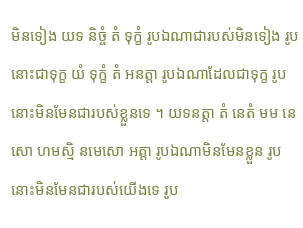មិនទៀង យទ និច្ចំ តំ ទុក្ខំ រូបឯណាជារបស់មិនទៀង រូបនោះជាទុក្ខ យំ ទុក្ខំ តំ អនត្តា រូបឯណាដែលជាទុក្ខ រូបនោះមិនមែនជារបស់ខ្លួនទេ ។ យទនត្តា តំ នេតំ មម នេសោ ហមស្មិ នមេសោ អត្តា រូបឯណាមិនមែនខ្លួន រូបនោះមិនមែនជារបស់យើងទេ រូប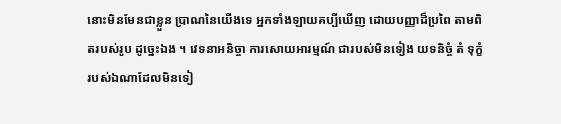នោះមិនមែនជាខ្លួន ប្រាណនៃយើងទេ អ្នកទាំងឡាយគប្បីឃើញ ដោយបញ្ញាដ៏ប្រពៃ តាមពិតរបស់រូប ដូច្នេះឯង ។ វេទនាអនិច្ចា ការសោយអារម្មណ៍ ជារបស់មិនទៀង យទនិច្ចំ តំ ទុក្ខំ របស់ឯណាដែលមិនទៀ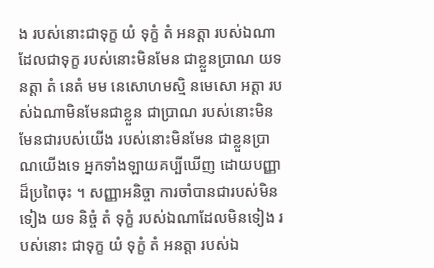ង របស់នោះជាទុក្ខ យំ ទុក្ខំ តំ អនត្តា របស់ឯណាដែលជាទុក្ខ របស់នោះមិនមែន ជាខ្លួនប្រាណ យទនត្តា តំ នេតំ មម នេសោហមស្មិ នមេសោ អត្តា របស់ឯណាមិនមែនជាខ្លួន ជាប្រាណ របស់នោះមិនមែនជារបស់យើង របស់នោះមិនមែន ជាខ្លួនប្រាណយើងទេ អ្នកទាំងឡាយគប្បីឃើញ ដោយបញ្ញាដ៏ប្រពៃចុះ ។ សញ្ញាអនិច្ចា ការចាំបានជារបស់មិនទៀង យទ និច្ចំ តំ ទុក្ខំ របស់ឯណាដែលមិនទៀង របស់នោះ ជាទុក្ខ យំ ទុក្ខំ តំ អនត្តា របស់ឯ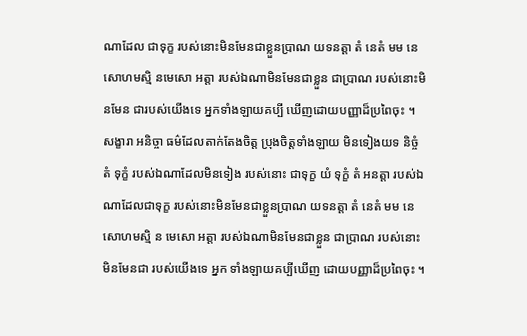ណាដែល ជាទុក្ខ របស់នោះមិនមែនជាខ្លួនប្រាណ យទនត្តា តំ នេតំ មម នេសោហមស្មិ នមេសោ អត្តា របស់ឯណាមិនមែនជាខ្លួន ជាប្រាណ របស់នោះមិនមែន ជារបស់យើងទេ អ្នកទាំងឡាយគប្បី ឃើញដោយបញ្ញាដ៏ប្រពៃចុះ ។ សង្ខារា អនិច្ចា ធម៌ដែលតាក់តែងចិត្ត ប្រុងចិត្តទាំងឡាយ មិនទៀងយទ និច្ចំ តំ ទុក្ខំ របស់ឯណាដែលមិនទៀង របស់នោះ ជាទុក្ខ យំ ទុក្ខំ តំ អនត្តា របស់ឯណាដែលជាទុក្ខ របស់នោះមិនមែនជាខ្លួនប្រាណ យទនត្តា តំ នេតំ មម នេសោហមស្មិ ន មេសោ អត្តា របស់ឯណាមិនមែនជាខ្លួន ជាប្រាណ របស់នោះមិនមែនជា របស់យើងទេ អ្នក ទាំងឡាយគប្បីឃើញ ដោយបញ្ញាដ៏ប្រពៃចុះ ។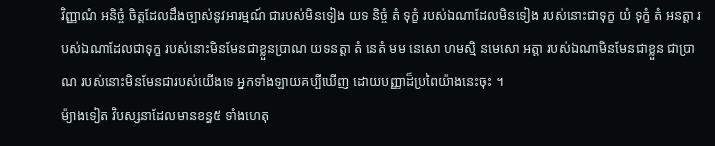វិញ្ញាណំ អនិច្ចំ ចិត្តដែលដឹងច្បាស់នូវអារម្មណ៍ ជារបស់មិនទៀង យទ និច្ចំ តំ ទុក្ខំ របស់ឯណាដែលមិនទៀង របស់នោះជាទុក្ខ យំ ទុក្ខំ តំ អនត្តា របស់ឯណាដែលជាទុក្ខ របស់នោះមិនមែនជាខ្លួនប្រាណ យទនត្តា តំ នេតំ មម នេសោ ហមស្មិ នមេសោ អត្តា របស់ឯណាមិនមែនជាខ្លួន ជាប្រាណ របស់នោះមិនមែនជារបស់យើងទេ អ្នកទាំងឡាយគប្បីឃើញ ដោយបញ្ញាដ៏ប្រពៃយ៉ាងនេះចុះ ។
ម៉្យាងទៀត វិបស្សនាដែលមានខន្ធ៥ ទាំងហេតុ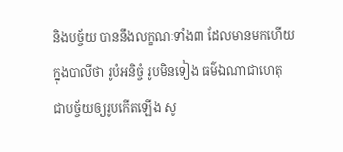និងបច្ច័យ បាននឹងលក្ខណៈទាំង៣ ដែលមានមកហើយក្នុងបាលីថា រូបំអនិច្ចំ រូបមិនទៀង ធម៌ឯណាជាហេតុ ជាបច្ច័យឲ្យរូបកើតឡើង សូ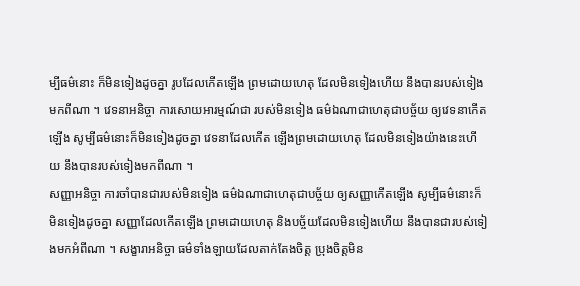ម្បីធម៌នោះ ក៏មិនទៀងដូចគ្នា រូបដែលកើតឡើង ព្រមដោយហេតុ ដែលមិនទៀងហើយ នឹងបានរបស់ទៀងមកពីណា ។ វេទនាអនិច្ចា ការសោយអារម្មណ៍ជា របស់មិនទៀង ធម៌ឯណាជាហេតុជាបច្ច័យ ឲ្យវេទនាកើតឡើង សូម្បីធម៌នោះក៏មិនទៀងដូចគ្នា វេទនាដែលកើត ឡើងព្រមដោយហេតុ ដែលមិនទៀងយ៉ាងនេះហើយ នឹងបានរបស់ទៀងមកពីណា ។
សញ្ញាអនិច្ចា ការចាំបានជារបស់មិនទៀង ធម៌ឯណាជាហេតុជាបច្ច័យ ឲ្យសញ្ញាកើតឡើង សូម្បីធម៌នោះក៏មិនទៀងដូចគ្នា សញ្ញាដែលកើតឡើង ព្រមដោយហេតុ និងបច្ច័យដែលមិនទៀងហើយ នឹងបានជារបស់ទៀងមកអំពីណា ។ សង្ខារាអនិច្ចា ធម៌ទាំងឡាយដែលតាក់តែងចិត្ត ប្រុងចិត្តមិន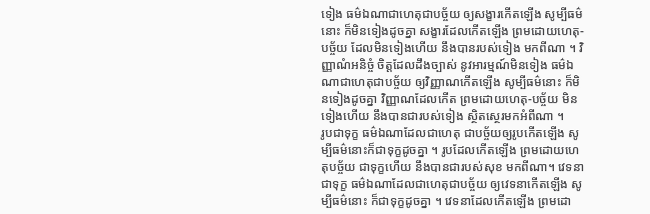ទៀង ធម៌ឯណាជាហេតុជាបច្ច័យ ឲ្យសង្ខារកើតឡើង សូម្បីធម៌នោះ ក៏មិនទៀងដូចគ្នា សង្ខារដែលកើតឡើង ព្រមដោយហេតុ-បច្ច័យ ដែលមិនទៀងហើយ នឹងបានរបស់ទៀង មកពីណា ។ វិញ្ញាណំអនិច្ចំ ចិត្តដែលដឹងច្បាស់ នូវអារម្មណ៍មិនទៀង ធម៌ឯណាជាហេតុជាបច្ច័យ ឲ្យវិញ្ញាណកើតឡើង សូម្បីធម៌នោះ ក៏មិនទៀងដូចគ្នា វិញ្ញាណដែលកើត ព្រមដោយហេតុ-បច្ច័យ មិនទៀងហើយ នឹងបានជារបស់ទៀង ស្ថិតស្ថេរមកអំពីណា ។
រូបជាទុក្ខ ធម៌ឯណាដែលជាហេតុ ជាបច្ច័យឲ្យរូបកើតឡើង សូម្បីធម៌នោះក៏ជាទុក្ខដូចគ្នា ។ រូបដែលកើតឡើង ព្រមដោយហេតុបច្ច័យ ជាទុក្ខហើយ នឹងបានជារបស់សុខ មកពីណា។ វេទនាជាទុក្ខ ធម៌ឯណាដែលជាហេតុជាបច្ច័យ ឲ្យវេទនាកើតឡើង សូម្បីធម៌នោះ ក៏ជាទុក្ខដូចគ្នា ។ វេទនាដែលកើតឡើង ព្រមដោ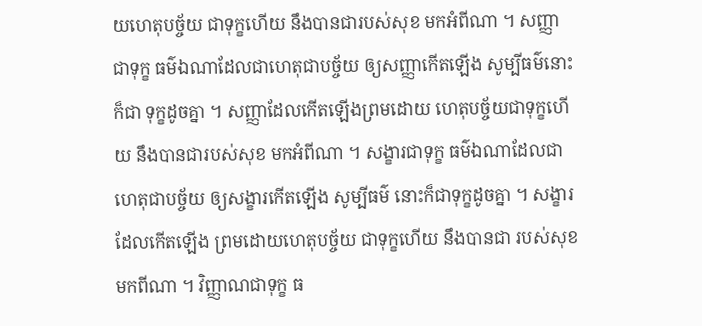យហេតុបច្ច័យ ជាទុក្ខហើយ នឹងបានជារបស់សុខ មកអំពីណា ។ សញ្ញាជាទុក្ខ ធម៌ឯណាដែលជាហេតុជាបច្ច័យ ឲ្យសញ្ញាកើតឡើង សូម្បីធម៌នោះក៏ជា ទុក្ខដូចគ្នា ។ សញ្ញាដែលកើតឡើងព្រមដោយ ហេតុបច្ច័យជាទុក្ខហើយ នឹងបានជារបស់សុខ មកអំពីណា ។ សង្ខារជាទុក្ខ ធម៌ឯណាដែលជាហេតុជាបច្ច័យ ឲ្យសង្ខារកើតឡើង សូម្បីធម៌ នោះក៏ជាទុក្ខដូចគ្នា ។ សង្ខារដែលកើតឡើង ព្រមដោយហេតុបច្ច័យ ជាទុក្ខហើយ នឹងបានជា របស់សុខមកពីណា ។ វិញ្ញាណជាទុក្ខ ធ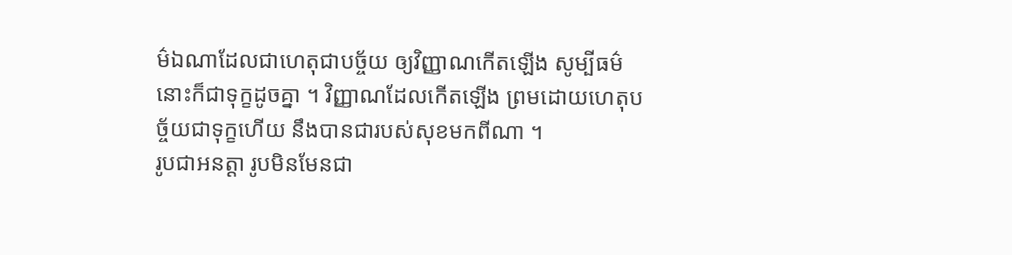ម៌ឯណាដែលជាហេតុជាបច្ច័យ ឲ្យវិញ្ញាណកើតឡើង សូម្បីធម៌នោះក៏ជាទុក្ខដូចគ្នា ។ វិញ្ញាណដែលកើតឡើង ព្រមដោយហេតុបច្ច័យជាទុក្ខហើយ នឹងបានជារបស់សុខមកពីណា ។
រូបជាអនត្តា រូបមិនមែនជា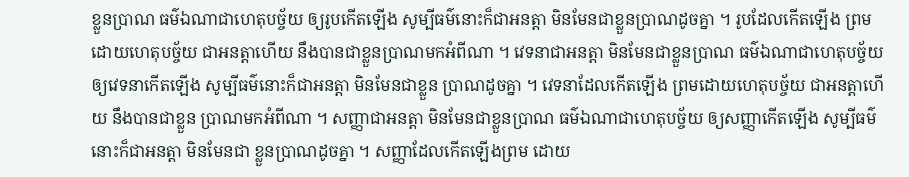ខ្លួនប្រាណ ធម៌ឯណាជាហេតុបច្ច័យ ឲ្យរូបកើតឡើង សូម្បីធម៌នោះក៏ជាអនត្តា មិនមែនជាខ្លួនប្រាណដូចគ្នា ។ រូបដែលកើតឡើង ព្រមដោយហេតុបច្ច័យ ជាអនត្តាហើយ នឹងបានជាខ្លួនប្រាណមកអំពីណា ។ វេទនាជាអនត្តា មិនមែនជាខ្លួនប្រាណ ធម៌ឯណាជាហេតុបច្ច័យ ឲ្យវេទនាកើតឡើង សូម្បីធម៌នោះក៏ជាអនត្តា មិនមែនជាខ្លួន ប្រាណដូចគ្នា ។ វេទនាដែលកើតឡើង ព្រមដោយហេតុបច្ច័យ ជាអនត្តាហើយ នឹងបានជាខ្លួន ប្រាណមកអំពីណា ។ សញ្ញាជាអនត្តា មិនមែនជាខ្លួនប្រាណ ធម៌ឯណាជាហេតុបច្ច័យ ឲ្យសញ្ញាកើតឡើង សូម្បីធម៌នោះក៏ជាអនត្តា មិនមែនជា ខ្លួនប្រាណដូចគ្នា ។ សញ្ញាដែលកើតឡើងព្រម ដោយ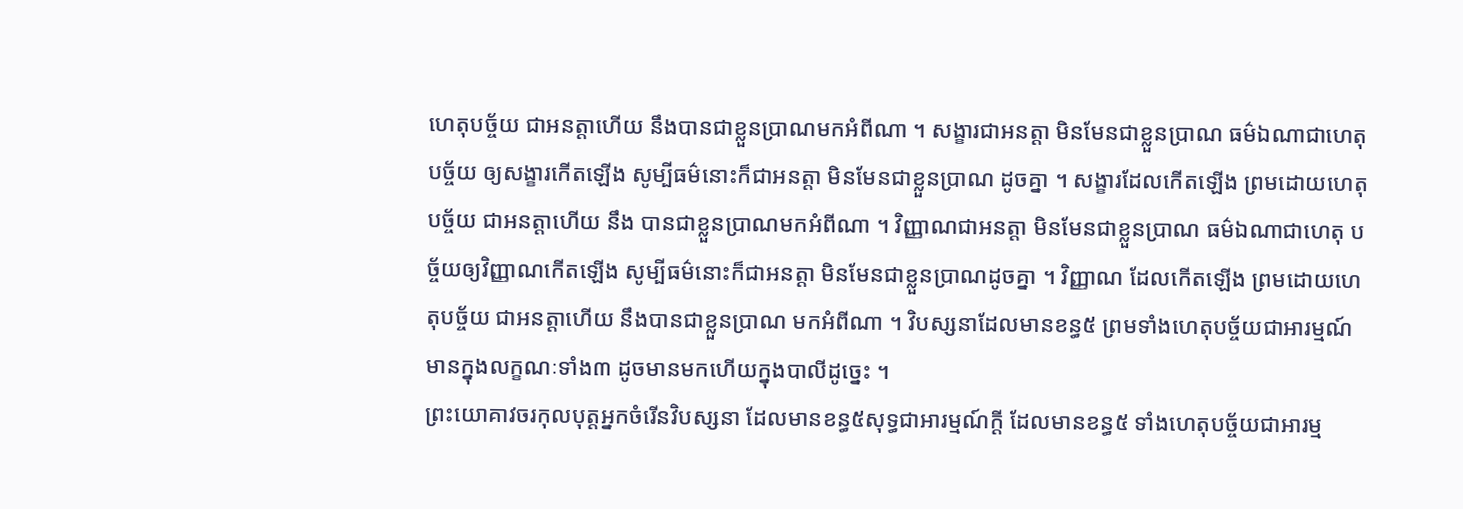ហេតុបច្ច័យ ជាអនត្តាហើយ នឹងបានជាខ្លួនប្រាណមកអំពីណា ។ សង្ខារជាអនត្តា មិនមែនជាខ្លួនប្រាណ ធម៌ឯណាជាហេតុបច្ច័យ ឲ្យសង្ខារកើតឡើង សូម្បីធម៌នោះក៏ជាអនត្តា មិនមែនជាខ្លួនប្រាណ ដូចគ្នា ។ សង្ខារដែលកើតឡើង ព្រមដោយហេតុបច្ច័យ ជាអនត្តាហើយ នឹង បានជាខ្លួនប្រាណមកអំពីណា ។ វិញ្ញាណជាអនត្តា មិនមែនជាខ្លួនប្រាណ ធម៌ឯណាជាហេតុ បច្ច័យឲ្យវិញ្ញាណកើតឡើង សូម្បីធម៌នោះក៏ជាអនត្តា មិនមែនជាខ្លួនប្រាណដូចគ្នា ។ វិញ្ញាណ ដែលកើតឡើង ព្រមដោយហេតុបច្ច័យ ជាអនត្តាហើយ នឹងបានជាខ្លួនប្រាណ មកអំពីណា ។ វិបស្សនាដែលមានខន្ធ៥ ព្រមទាំងហេតុបច្ច័យជាអារម្មណ៍ មានក្នុងលក្ខណៈទាំង៣ ដូចមានមកហើយក្នុងបាលីដូច្នេះ ។
ព្រះយោគាវចរកុលបុត្តអ្នកចំរើនវិបស្សនា ដែលមានខន្ធ៥សុទ្ធជាអារម្មណ៍ក្តី ដែលមានខន្ធ៥ ទាំងហេតុបច្ច័យជាអារម្ម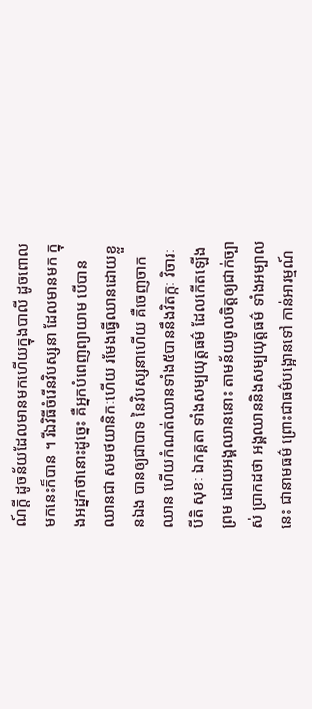ណ៍ក្តី ដូចន័យដែលមានមកហើយក្នុងបាលី ដូចពោលមកនេះក៏បាន ។ រីឯវិធីចំរើនវិបស្សនា ដែលមានមក ក្នុងអដ្នកថានោះដូច្នេះ គឺអ្នកបំពេញព្យាយាម បើបានឈានជា សមថយានិកៈហើយ រមែងធ្វើឈានដោយខ្លួនឯង បានឲ្យជាបាទ នៃវិបស្សនាហើយ គឺចេញចាកឈាន ហើយកំណត់ឈានទាំង៥បាននឹងវិតក្កៈ វិចារៈ បីតិ សុខៈ ឯកគ្គតា ទាំងសម្បយុត្តធម៌ ដែលកើតឡើងព្រម ដោយអង្គឈាននោះ តាមន័យចូលចិត្តឲ្យជាក់ច្បាស់ ប្រាកដថា អង្គឈាននិងសម្បយុត្តធម៌ ទាំងអម្បាលនេះ ជានាមធម៌ ព្រោះជាធម៌បង្អោនទៅ កាន់អារម្មណ៍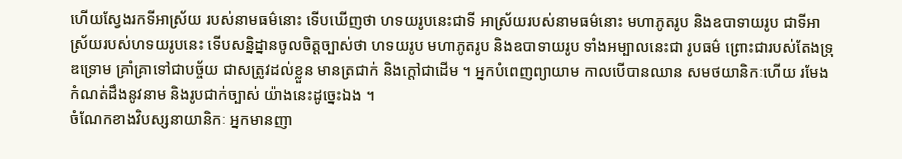ហើយស្វែងរកទីអាស្រ័យ របស់នាមធម៌នោះ ទើបឃើញថា ហទយរូបនេះជាទី អាស្រ័យរបស់នាមធម៌នោះ មហាភូតរូប និងឧបាទាយរូប ជាទីអាស្រ័យរបស់ហទយរូបនេះ ទើបសន្និដ្នានចូលចិត្តច្បាស់ថា ហទយរូប មហាភូតរូប និងឧបាទាយរូប ទាំងអម្បាលនេះជា រូបធម៌ ព្រោះជារបស់តែងទ្រុឌទ្រោម គ្រាំគ្រាទៅជាបច្ច័យ ជាសត្រូវដល់ខ្លួន មានត្រជាក់ និងក្តៅជាដើម ។ អ្នកបំពេញព្យាយាម កាលបើបានឈាន សមថយានិកៈហើយ រមែងកំណត់ដឹងនូវនាម និងរូបជាក់ច្បាស់ យ៉ាងនេះដូច្នេះឯង ។
ចំណែកខាងវិបស្សនាយានិកៈ អ្នកមានញា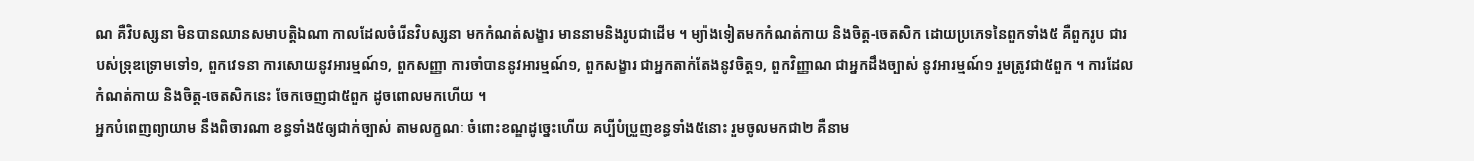ណ គឺវិបស្សនា មិនបានឈានសមាបត្តិឯណា កាលដែលចំរើនវិបស្សនា មកកំណត់សង្ខារ មាននាមនិងរូបជាដើម ។ ម្យ៉ាងទៀតមកកំណត់កាយ និងចិត្ត-ចេតសិក ដោយប្រភេទនៃពួកទាំង៥ គឺពួករូប ជារបស់ទ្រុឌទ្រោមទៅ១, ពួកវេទនា ការសោយនូវអារម្មណ៍១, ពួកសញ្ញា ការចាំបាននូវអារម្មណ៍១, ពួកសង្ខារ ជាអ្នកតាក់តែងនូវចិត្ត១, ពួកវិញ្ញាណ ជាអ្នកដឹងច្បាស់ នូវអារម្មណ៍១ រួមត្រូវជា៥ពួក ។ ការដែលកំណត់កាយ និងចិត្ត-ចេតសិកនេះ ចែកចេញជា៥ពួក ដូចពោលមកហើយ ។
អ្នកបំពេញព្យាយាម នឹងពិចារណា ខន្ធទាំង៥ឲ្យជាក់ច្បាស់ តាមលក្ខណៈ ចំពោះខណ្ឌដូច្នេះហើយ គប្បីបំប្រួញខន្ធទាំង៥នោះ រួមចូលមកជា២ គឺនាម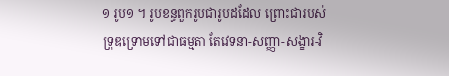១ រូប១ ។ រូបខន្ធពួករូបជារូបដដែល ព្រោះជារបស់ ទ្រុឌទ្រោមទៅជាធម្មតា តែវេទនា-សញ្ញា-សង្ខារ-វិ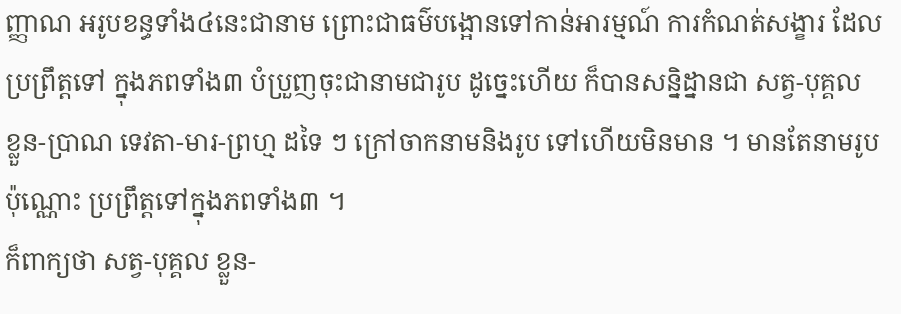ញ្ញាណ អរូបខន្ធទាំង៤នេះជានាម ព្រោះជាធម៌បង្អោនទៅកាន់អារម្មណ៍ ការកំណត់សង្ខារ ដែលប្រព្រឹត្តទៅ ក្នុងភពទាំង៣ បំប្រួញចុះជានាមជារូប ដូច្នេះហើយ ក៏បានសន្និដ្នានជា សត្វ-បុគ្គល ខ្លួន-ប្រាណ ទេវតា-មារ-ព្រហ្ម ដទៃ ៗ ក្រៅចាកនាមនិងរូប ទៅហើយមិនមាន ។ មានតែនាមរូបប៉ុណ្ណោះ ប្រព្រឹត្តទៅក្នុងភពទាំង៣ ។
ក៏ពាក្យថា សត្វ-បុគ្គល ខ្លួន-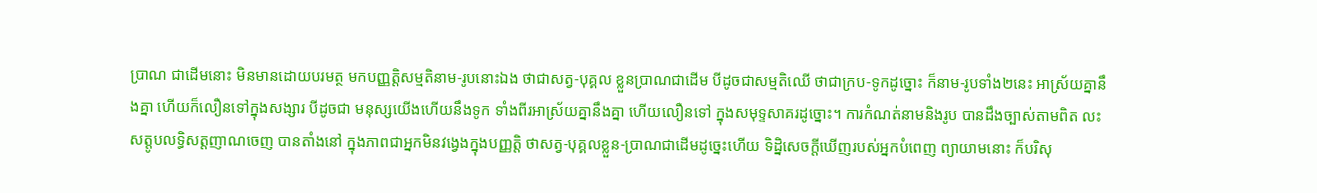ប្រាណ ជាដើមនោះ មិនមានដោយបរមត្ថ មកបញ្ញត្តិសម្មតិនាម-រូបនោះឯង ថាជាសត្វ-បុគ្គល ខ្លួនប្រាណជាដើម បីដូចជាសម្មតិឈើ ថាជាក្រប-ទូកដូច្នោះ ក៏នាម-រូបទាំង២នេះ អាស្រ័យគ្នានឹងគ្នា ហើយក៏លឿនទៅក្នុងសង្សារ បីដូចជា មនុស្សយើងហើយនឹងទូក ទាំងពីរអាស្រ័យគ្នានឹងគ្នា ហើយលឿនទៅ ក្នុងសមុទ្ទសាគរដូច្នោះ។ ការកំណត់នាមនិងរូប បានដឹងច្បាស់តាមពិត លះសត្តូបលទ្ធិសត្តញាណចេញ បានតាំងនៅ ក្នុងភាពជាអ្នកមិនវង្វេងក្នុងបញ្ញត្តិ ថាសត្វ-បុគ្គលខ្លួន-ប្រាណជាដើមដូច្នេះហើយ ទិដ្និសេចក្តីឃើញរបស់អ្នកបំពេញ ព្យាយាមនោះ ក៏បរិសុ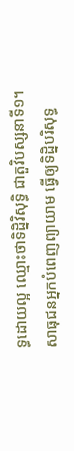ទ្ធដោយល្អ ឈ្មោះថាទិដ្និវិសុទ្ធិ ជាតួវិបស្សនាទី១។
សាធុជនអ្នកបំពេញព្យាយាម ធ្វើឲ្យទិដ្និបរិសុទ្ធ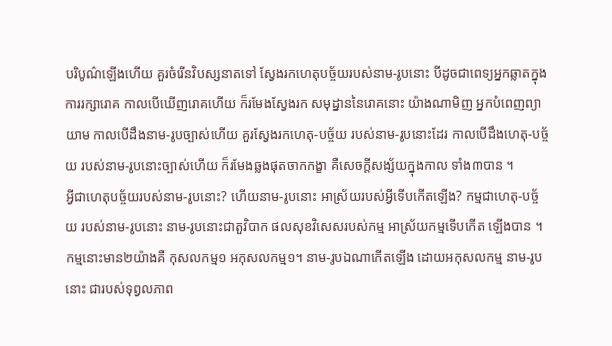បរិបូណ៌ឡើងហើយ គួរចំរើនវិបស្សនាតទៅ ស្វែងរកហេតុបច្ច័យរបស់នាម-រូបនោះ បីដូចជាពេទ្យអ្នកឆ្លាតក្នុង ការរក្សារោគ កាលបើឃើញរោគហើយ ក៏រមែងស្វែងរក សមុដ្នាននៃរោគនោះ យ៉ាងណាមិញ អ្នកបំពេញព្យាយាម កាលបើដឹងនាម-រូបច្បាស់ហើយ គួរស្វែងរកហេតុ-បច្ច័យ របស់នាម-រូបនោះដែរ កាលបើដឹងហេតុ-បច្ច័យ របស់នាម-រូបនោះច្បាស់ហើយ ក៏រមែងឆ្លងផុតចាកកង្ខា គឺសេចក្តីសង្ស័យក្នុងកាល ទាំង៣បាន ។
អ្វីជាហេតុបច្ច័យរបស់នាម-រូបនោះ? ហើយនាម-រូបនោះ អាស្រ័យរបស់អ្វីទើបកើតឡើង? កម្មជាហេតុ-បច្ច័យ របស់នាម-រូបនោះ នាម-រូបនោះជាតួវិបាក ផលសុខវិសេសរបស់កម្ម អាស្រ័យកម្មទើបកើត ឡើងបាន ។ កម្មនោះមាន២យ៉ាងគឺ កុសលកម្ម១ អកុសលកម្ម១។ នាម-រូបឯណាកើតឡើង ដោយអកុសលកម្ម នាម-រូបនោះ ជារបស់ទុព្វលភាព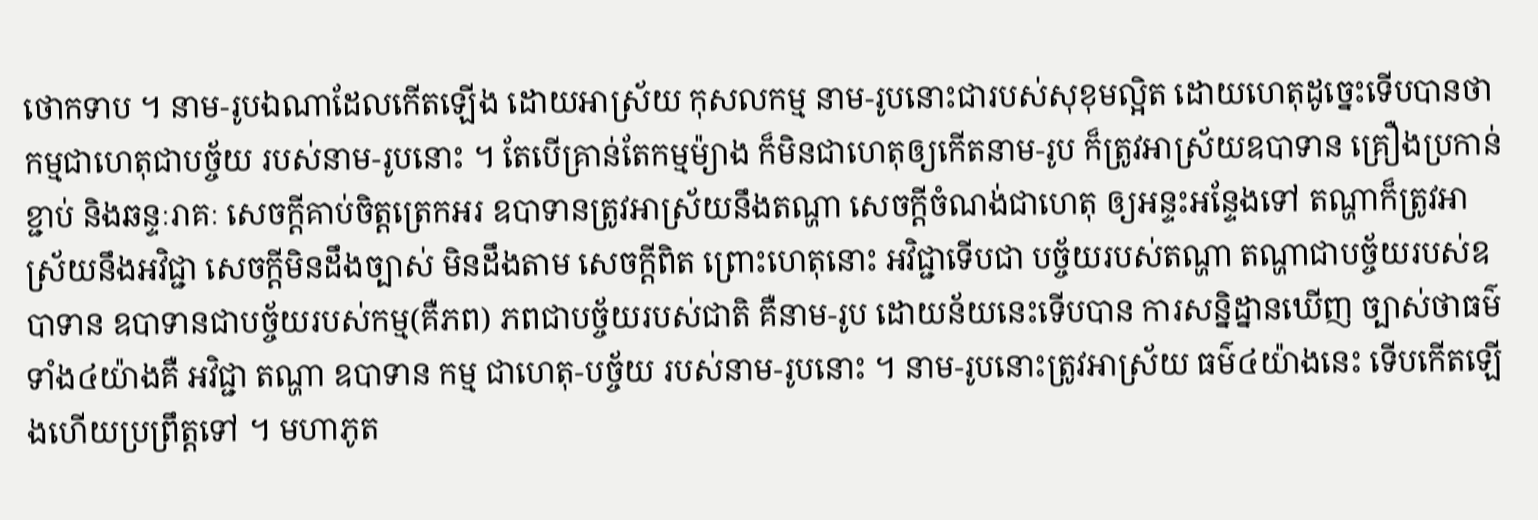ថោកទាប ។ នាម-រូបឯណាដែលកើតឡើង ដោយអាស្រ័យ កុសលកម្ម នាម-រូបនោះជារបស់សុខុមល្អិត ដោយហេតុដូច្នេះទើបបានថា កម្មជាហេតុជាបច្ច័យ របស់នាម-រូបនោះ ។ តែបើគ្រាន់តែកម្មម៉្យាង ក៏មិនជាហេតុឲ្យកើតនាម-រូប ក៏ត្រូវអាស្រ័យឧបាទាន គ្រឿងប្រកាន់ខ្ជាប់ និងឆន្ទៈរាគៈ សេចក្តីគាប់ចិត្តត្រេកអរ ឧបាទានត្រូវអាស្រ័យនឹងតណ្ហា សេចក្តីចំណង់ជាហេតុ ឲ្យអន្ទះអន្ទែងទៅ តណ្ហាក៏ត្រូវអាស្រ័យនឹងអវិជ្ជា សេចក្តីមិនដឹងច្បាស់ មិនដឹងតាម សេចក្តីពិត ព្រោះហេតុនោះ អវិជ្ជាទើបជា បច្ច័យរបស់តណ្ហា តណ្ហាជាបច្ច័យរបស់ឧបាទាន ឧបាទានជាបច្ច័យរបស់កម្ម(គឺភព) ភពជាបច្ច័យរបស់ជាតិ គឺនាម-រូប ដោយន័យនេះទើបបាន ការសន្និដ្នានឃើញ ច្បាស់ថាធម៌ទាំង៤យ៉ាងគឺ អវិជ្ជា តណ្ហា ឧបាទាន កម្ម ជាហេតុ-បច្ច័យ របស់នាម-រូបនោះ ។ នាម-រូបនោះត្រូវអាស្រ័យ ធម៌៤យ៉ាងនេះ ទើបកើតឡើងហើយប្រព្រឹត្តទៅ ។ មហាភូត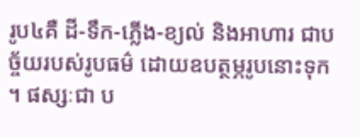រូប៤គឺ ដី-ទឹក-ភ្លើង-ខ្យល់ និងអាហារ ជាបច្ច័យរបស់រូបធម៌ ដោយឧបត្ថម្ភរូបនោះទុក ។ ផស្សៈជា ប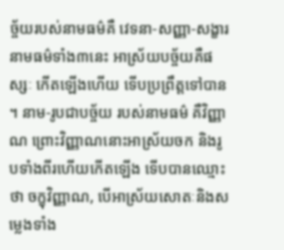ច្ច័យរបស់នាមធម៌គឺ វេទនា-សញ្ញា-សង្ខារ នាមធម៌ទាំង៣នេះ អាស្រ័យបច្ច័យគឺផស្សៈ កើតឡើងហើយ ទើបប្រព្រឹត្តទៅបាន ។ នាម-រូបជាបច្ច័យ របស់នាមធម៌ គឺវិញ្ញាណ ព្រោះវិញ្ញាណនោះអាស្រ័យចក និងរូបទាំងពីរហើយកើតឡើង ទើបបានឈ្មោះថា ចក្ខុវិញ្ញាណ, បើអាស្រ័យសោតៈនិងសម្លេងទាំង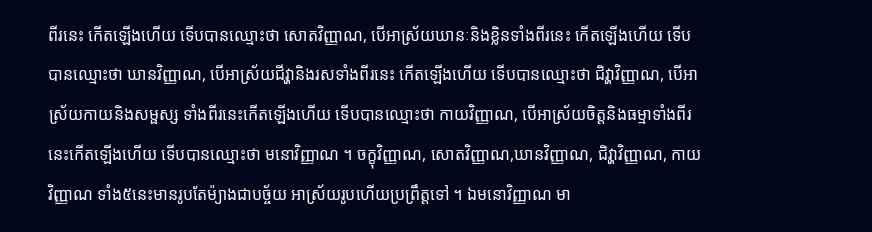ពីរនេះ កើតឡើងហើយ ទើបបានឈ្មោះថា សោតវិញ្ញាណ, បើអាស្រ័យឃានៈនិងខ្លិនទាំងពីរនេះ កើតឡើងហើយ ទើបបានឈ្មោះថា ឃានវិញ្ញាណ, បើអាស្រ័យជីវ្ហានិងរសទាំងពីរនេះ កើតឡើងហើយ ទើបបានឈ្មោះថា ជិវ្ហាវិញ្ញាណ, បើអាស្រ័យកាយនិងសម្ផស្ស ទាំងពីរនេះកើតឡើងហើយ ទើបបានឈ្មោះថា កាយវិញ្ញាណ, បើអាស្រ័យចិត្តនិងធម្មាទាំងពីរនេះកើតឡើងហើយ ទើបបានឈ្មោះថា មនោវិញ្ញាណ ។ ចក្ខុវិញ្ញាណ, សោតវិញ្ញាណ,ឃានវិញ្ញាណ, ជិវ្ហាវិញ្ញាណ, កាយវិញ្ញាណ ទាំង៥នេះមានរូបតែម៉្យាងជាបច្ច័យ អាស្រ័យរូបហើយប្រព្រឹត្តទៅ ។ ឯមនោវិញ្ញាណ មា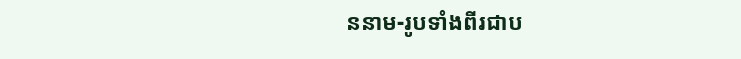ននាម-រូបទាំងពីរជាប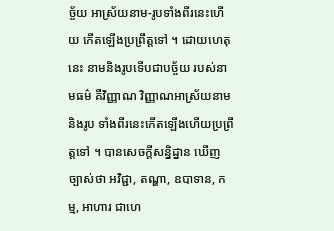ច្ច័យ អាស្រ័យនាម-រូបទាំងពីរនេះហើយ កើតឡើងប្រព្រឹត្តទៅ ។ ដោយហេតុនេះ នាមនិងរូបទើបជាបច្ច័យ របស់នាមធម៌ គឺវិញ្ញាណ វិញ្ញាណអាស្រ័យនាមនិងរូប ទាំងពីរនេះកើតឡើងហើយប្រព្រឹត្តទៅ ។ បានសេចក្តីសន្និដ្នាន ឃើញច្បាស់ថា អវិជ្ជា, តណ្ហា, ឧបាទាន, កម្ម, អាហារ ជាហេ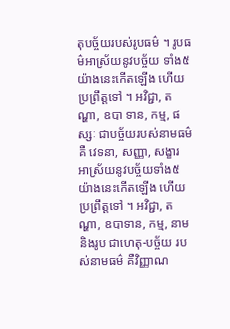តុបច្ច័យរបស់រូបធម៌ ។ រូបធម៌អាស្រ័យនូវបច្ច័យ ទាំង៥យ៉ាងនេះកើតឡើង ហើយប្រព្រឹត្តទៅ ។ អវិជ្ជា, តណ្ហា, ឧបា ទាន, កម្ម, ផស្សៈ ជាបច្ច័យរបស់នាមធម៌គឺ វេទនា, សញ្ញា, សង្ខារ អាស្រ័យនូវបច្ច័យទាំង៥ យ៉ាងនេះកើតឡើង ហើយប្រព្រឹត្តទៅ ។ អវិជ្ជា, តណ្ហា, ឧបាទាន, កម្ម, នាមនិងរូប ជាហេតុ-បច្ច័យ របស់នាមធម៌ គឺវិញ្ញាណ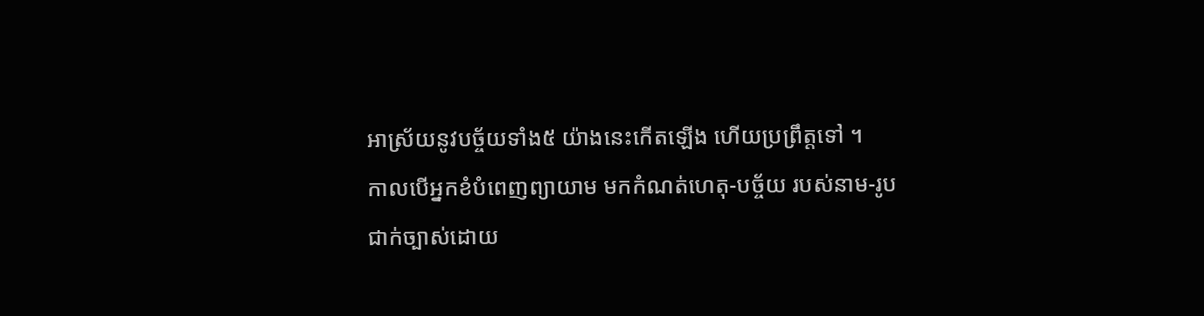អាស្រ័យនូវបច្ច័យទាំង៥ យ៉ាងនេះកើតឡើង ហើយប្រព្រឹត្តទៅ ។
កាលបើអ្នកខំបំពេញព្យាយាម មកកំណត់ហេតុ-បច្ច័យ របស់នាម-រូប ជាក់ច្បាស់ដោយ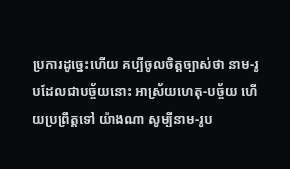ប្រការដូច្នេះហើយ គប្បីចូលចិត្តច្បាស់ថា នាម-រូបដែលជាបច្ច័យនោះ អាស្រ័យហេតុ-បច្ច័យ ហើយប្រព្រឹត្តទៅ យ៉ាងណា សូម្បីនាម-រូប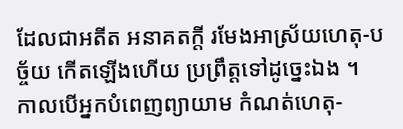ដែលជាអតីត អនាគតក្តី រមែងអាស្រ័យហេតុ-បច្ច័យ កើតឡើងហើយ ប្រព្រឹត្តទៅដូច្នេះឯង ។
កាលបើអ្នកបំពេញព្យាយាម កំណត់ហេតុ-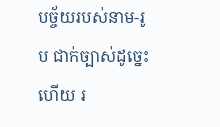បច្ច័យរបស់នាម-រូប ជាក់ច្បាស់ដូច្នេះហើយ រ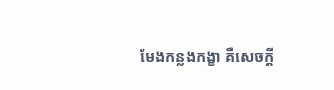មែងកន្លងកង្ខា គឺសេចក្តី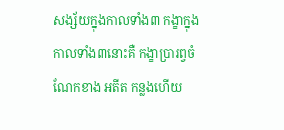សង្ស័យក្នុងកាលទាំង៣ កង្ខាក្នុងកាលទាំង៣នោះគឺ កង្ខាប្រារព្វចំណែកខាង អតីត កន្លងហើយ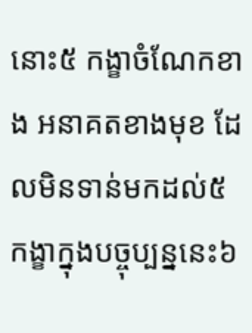នោះ៥ កង្ខាចំណែកខាង អនាគតខាងមុខ ដែលមិនទាន់មកដល់៥ កង្ខាក្នុងបច្ចុប្បន្ននេះ៦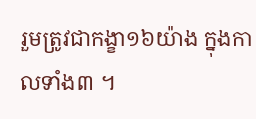រួមត្រូវជាកង្ខា១៦យ៉ាង ក្នុងកាលទាំង៣ ។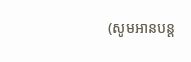(សូមអានបន្ត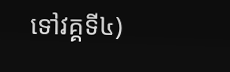ទៅវគ្គទី៤)